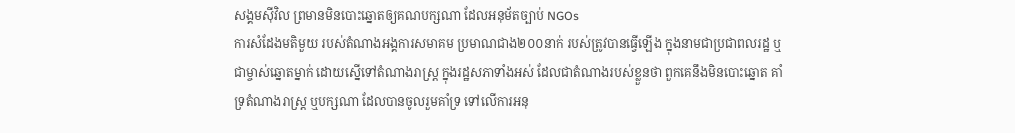សង្គមស៊ីវិល ព្រមានមិនបោះឆ្នោតឲ្យគណបក្សណា ដែលអនុម័តច្បាប់ NGOs
ការសំដែងមតិមួយ របស់តំណាងអង្គការសមាគម ប្រមាណជាង២០០នាក់ របស់ត្រូវបានធ្វើឡើង ក្នុងនាមជាប្រជាពលរដ្ឋ ឬជាម្ចាស់ឆ្នោតម្នាក់ ដោយស្នើទៅតំណាងរាស្រ្ត ក្នុងរដ្ឋសភាទាំងអស់ ដែលជាតំណាងរបស់ខ្លួនថា ពួកគេនឹងមិនបោះឆ្នោត គាំទ្រតំណាងរាស្រ្ត ឬបក្សណា ដែលបានចូលរួមគាំទ្រ ទៅលើការអនុ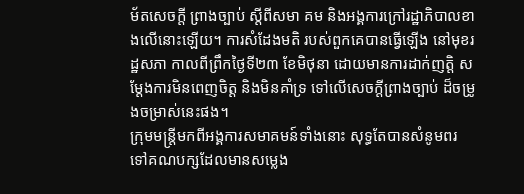ម័តសេចក្តី ព្រាងច្បាប់ ស្តីពីសមា គម និងអង្គការក្រៅរដ្ឋាភិបាលខាងលើនោះឡើយ។ ការសំដែងមតិ របស់ពួកគេបានធ្វើឡើង នៅមុខរដ្ឋសភា កាលពីព្រឹកថ្ងៃទី២៣ ខែមិថុនា ដោយមានការដាក់ញត្តិ សម្តែងការមិនពេញចិត្ត និងមិនគាំទ្រ ទៅលើសេចក្តីព្រាងច្បាប់ ដ៏ចម្រូងចម្រាស់នេះផង។
ក្រុមមន្ត្រីមកពីអង្គការសមាគមន៍ទាំងនោះ សុទ្ធតែបានសំនូមពរ ទៅគណបក្សដែលមានសម្លេង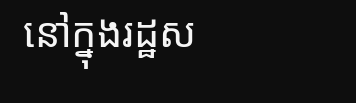នៅក្នុងរដ្ឋស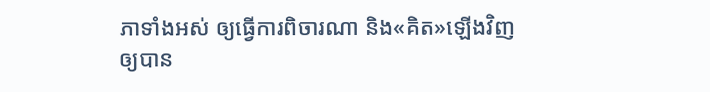ភាទាំងអស់ ឲ្យធ្វើការពិចារណា និង«គិត»ឡើងវិញ ឲ្យបាន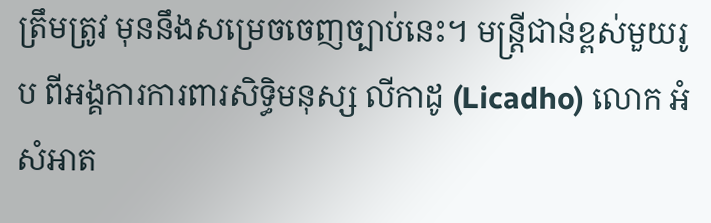ត្រឹមត្រូវ មុននឹងសម្រេចចេញច្បាប់នេះ។ មន្ត្រីជាន់ខ្ពស់មួយរូប ពីអង្គការការពារសិទ្ធិមនុស្ស លីកាដូ (Licadho) លោក អំ សំអាត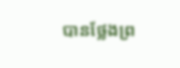បានថ្លែងព្រ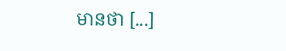មានថា [...]